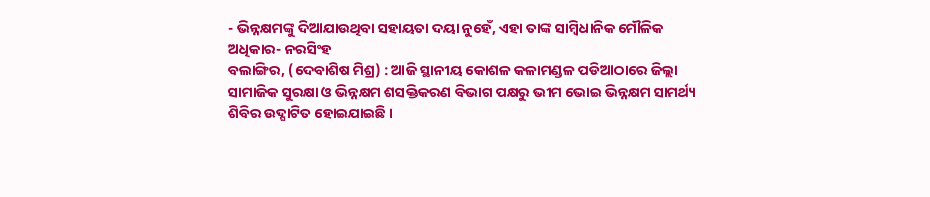- ଭିନ୍ନକ୍ଷମଙ୍କୁ ଦିଆଯାଉଥିବା ସହାୟତା ଦୟା ନୁହେଁ, ଏହା ତାଙ୍କ ସାମ୍ବିଧାନିକ ମୌଳିକ ଅଧିକାର- ନରସିଂହ
ବଲାଙ୍ଗିର, (ଦେବାଶିଷ ମିଶ୍ର) : ଆଜି ସ୍ଥାନୀୟ କୋଶଳ କଳାମଣ୍ଡଳ ପଡିଆଠାରେ ଜିଲ୍ଲା ସାମାଜିକ ସୁରକ୍ଷା ଓ ଭିନ୍ନକ୍ଷମ ଶସକ୍ତିକରଣ ବିଭାଗ ପକ୍ଷରୁ ଭୀମ ଭୋଇ ଭିନ୍ନକ୍ଷମ ସାମର୍ଥ୍ୟ ଶିବିର ଉଦ୍ଘାଟିତ ହୋଇଯାଇଛି ।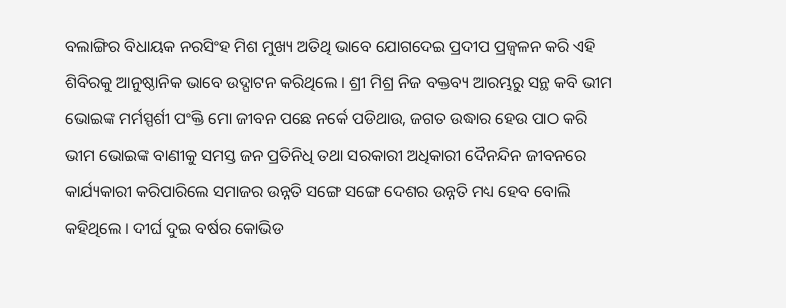ବଲାଙ୍ଗିର ବିଧାୟକ ନରସିଂହ ମିଶ ମୁଖ୍ୟ ଅତିଥି ଭାବେ ଯୋଗଦେଇ ପ୍ରଦୀପ ପ୍ରଜ୍ୱଳନ କରି ଏହି ଶିବିରକୁ ଆନୁଷ୍ଠାନିକ ଭାବେ ଉଦ୍ଘାଟନ କରିଥିଲେ । ଶ୍ରୀ ମିଶ୍ର ନିଜ ବକ୍ତବ୍ୟ ଆରମ୍ଭରୁ ସନ୍ଥ କବି ଭୀମ ଭୋଇଙ୍କ ମର୍ମସ୍ପର୍ଶୀ ପଂକ୍ତି ମୋ ଜୀବନ ପଛେ ନର୍କେ ପଡିଥାଉ, ଜଗତ ଉଦ୍ଧାର ହେଉ ପାଠ କରି ଭୀମ ଭୋଇଙ୍କ ବାଣୀକୁ ସମସ୍ତ ଜନ ପ୍ରତିନିଧି ତଥା ସରକାରୀ ଅଧିକାରୀ ଦୈନନ୍ଦିନ ଜୀବନରେ କାର୍ଯ୍ୟକାରୀ କରିପାରିଲେ ସମାଜର ଉନ୍ନତି ସଙ୍ଗେ ସଙ୍ଗେ ଦେଶର ଉନ୍ନତି ମଧ୍ୟ ହେବ ବୋଲି କହିଥିଲେ । ଦୀର୍ଘ ଦୁଇ ବର୍ଷର କୋଭିଡ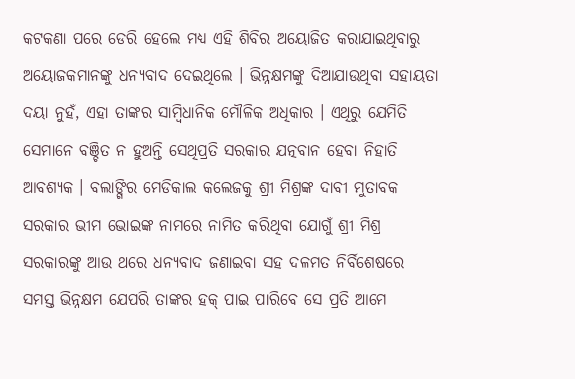କଟକଣା ପରେ ଡେରି ହେଲେ ମଧ୍ୟ ଏହି ଶିବିର ଅୟୋଜିତ କରାଯାଇଥିବାରୁ ଅୟୋଜକମାନଙ୍କୁ ଧନ୍ୟବାଦ ଦେଇଥିଲେ । ଭିନ୍ନକ୍ଷମଙ୍କୁ ଦିଆଯାଉଥିବା ସହାୟତା ଦୟା ନୁହଁ, ଏହା ତାଙ୍କର ସାମ୍ବିଧାନିକ ମୌଳିକ ଅଧିକାର । ଏଥିରୁ ଯେମିତି ସେମାନେ ବଞ୍ଚିତ ନ ହୁଅନ୍ତି ସେଥିପ୍ରତି ସରକାର ଯତ୍ନବାନ ହେବା ନିହାତି ଆବଶ୍ୟକ । ବଲାଙ୍ଗିର ମେଡିକାଲ କଲେଜକୁ ଶ୍ରୀ ମିଶ୍ରଙ୍କ ଦାବୀ ମୁତାବକ ସରକାର ଭୀମ ଭୋଇଙ୍କ ନାମରେ ନାମିତ କରିଥିବା ଯୋଗୁଁ ଶ୍ରୀ ମିଶ୍ର ସରକାରଙ୍କୁ ଆଉ ଥରେ ଧନ୍ୟବାଦ ଜଣାଇବା ସହ ଦଳମତ ନିର୍ବିଶେଷରେ ସମସ୍ତ ଭିନ୍ନକ୍ଷମ ଯେପରି ତାଙ୍କର ହକ୍ ପାଇ ପାରିବେ ସେ ପ୍ରତି ଆମେ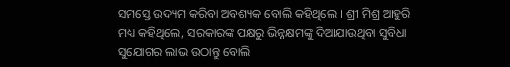ସମସ୍ତେ ଉଦ୍ୟମ କରିବା ଅବଶ୍ୟକ ବୋଲି କହିଥିଲେ । ଶ୍ରୀ ମିଶ୍ର ଆହୁରି ମଧ୍ୟ କହିଥିଲେ, ସରକାରଙ୍କ ପକ୍ଷରୁ ଭିନ୍ନକ୍ଷମଙ୍କୁ ଦିଆଯାଉଥିବା ସୁବିଧା ସୁଯୋଗର ଲାଭ ଉଠାନ୍ତୁ ବୋଲି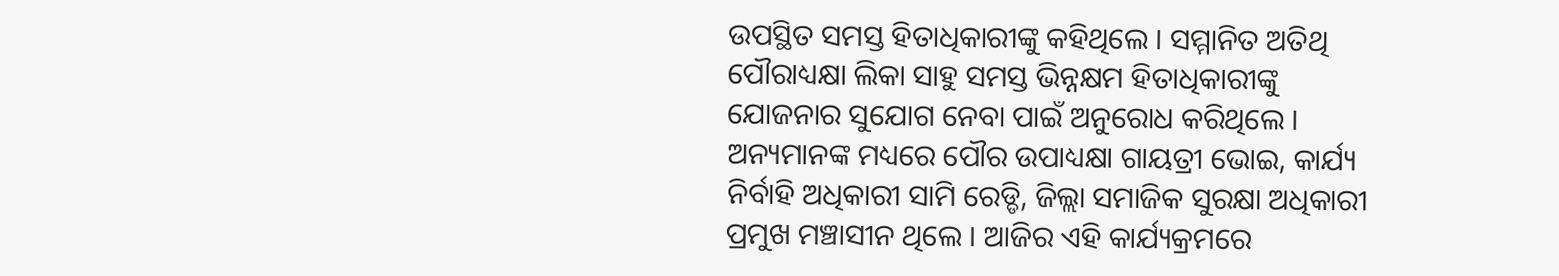ଉପସ୍ଥିତ ସମସ୍ତ ହିତାଧିକାରୀଙ୍କୁ କହିଥିଲେ । ସମ୍ମାନିତ ଅତିଥି ପୌରାଧ୍ୟକ୍ଷା ଲିକା ସାହୁ ସମସ୍ତ ଭିନ୍ନକ୍ଷମ ହିତାଧିକାରୀଙ୍କୁ ଯୋଜନାର ସୁଯୋଗ ନେବା ପାଇଁ ଅନୁରୋଧ କରିଥିଲେ । ଅନ୍ୟମାନଙ୍କ ମଧ୍ୟରେ ପୌର ଉପାଧ୍ୟକ୍ଷା ଗାୟତ୍ରୀ ଭୋଇ, କାର୍ଯ୍ୟ ନିର୍ବାହି ଅଧିକାରୀ ସାମି ରେଡ୍ଡି, ଜିଲ୍ଲା ସମାଜିକ ସୁରକ୍ଷା ଅଧିକାରୀ ପ୍ରମୁଖ ମଞ୍ଚାସୀନ ଥିଲେ । ଆଜିର ଏହି କାର୍ଯ୍ୟକ୍ରମରେ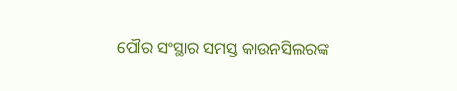ପୌର ସଂସ୍ଥାର ସମସ୍ତ କାଉନସିଲରଙ୍କ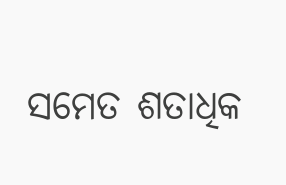ସମେତ ଶତାଧିକ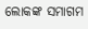ଲୋକଙ୍କ ସମାଗମ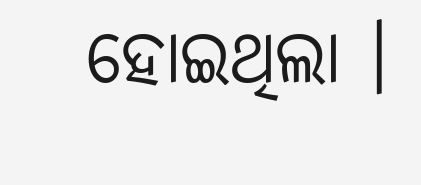ହୋଇଥିଲା ।